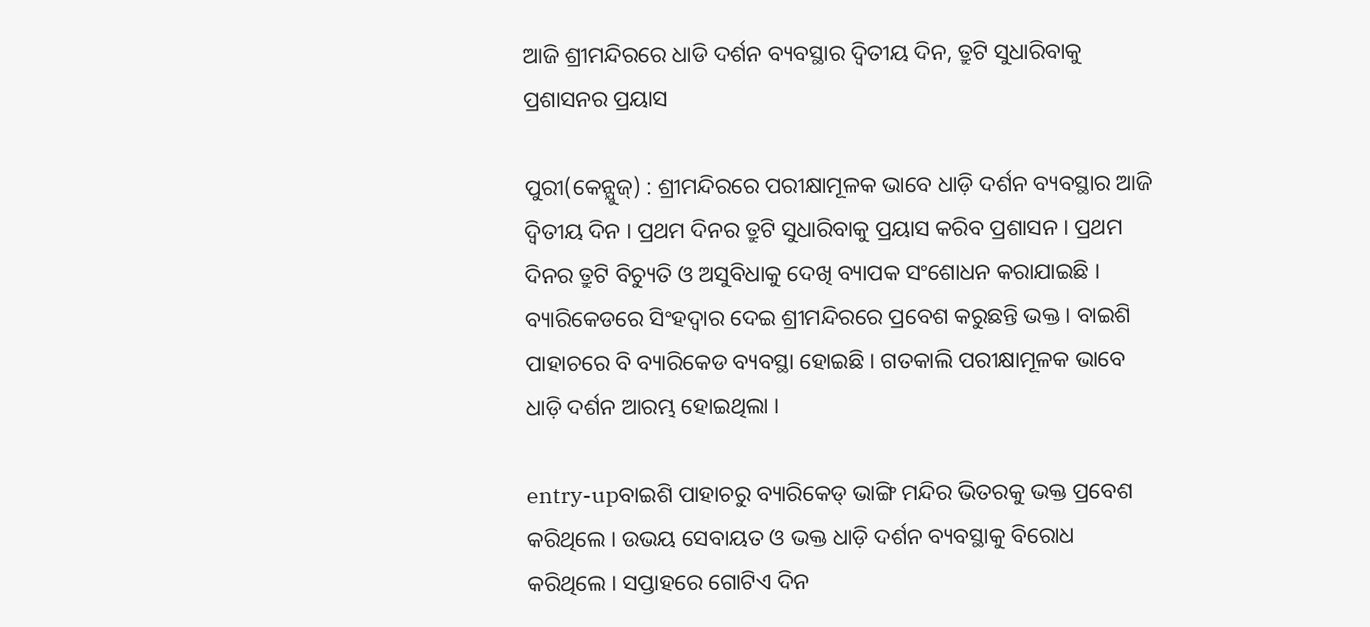ଆଜି ଶ୍ରୀମନ୍ଦିରରେ ଧାଡି ଦର୍ଶନ ବ୍ୟବସ୍ଥାର ଦ୍ୱିତୀୟ ଦିନ, ତ୍ରୁଟି ସୁଧାରିବାକୁ ପ୍ରଶାସନର ପ୍ରୟାସ

ପୁରୀ(କେନ୍ଯୁଜ୍) : ଶ୍ରୀମନ୍ଦିରରେ ପରୀକ୍ଷାମୂଳକ ଭାବେ ଧାଡ଼ି ଦର୍ଶନ ବ୍ୟବସ୍ଥାର ଆଜି ଦ୍ୱିତୀୟ ଦିନ । ପ୍ରଥମ ଦିନର ତ୍ରୁଟି ସୁଧାରିବାକୁ ପ୍ରୟାସ କରିବ ପ୍ରଶାସନ । ପ୍ରଥମ ଦିନର ତ୍ରୁଟି ବିଚ୍ୟୁତି ଓ ଅସୁବିଧାକୁ ଦେଖି ବ୍ୟାପକ ସଂଶୋଧନ କରାଯାଇଛି । ବ୍ୟାରିକେଡରେ ସିଂହଦ୍ୱାର ଦେଇ ଶ୍ରୀମନ୍ଦିରରେ ପ୍ରବେଶ କରୁଛନ୍ତି ଭକ୍ତ । ବାଇଶି ପାହାଚରେ ବି ବ୍ୟାରିକେଡ ବ୍ୟବସ୍ଥା ହୋଇଛି । ଗତକାଲି ପରୀକ୍ଷାମୂଳକ ଭାବେ ଧାଡ଼ି ଦର୍ଶନ ଆରମ୍ଭ ହୋଇଥିଲା ।

entry-upବାଇଶି ପାହାଚରୁ ବ୍ୟାରିକେଡ୍‌ ଭାଙ୍ଗି ମନ୍ଦିର ଭିତରକୁ ଭକ୍ତ ପ୍ରବେଶ କରିଥିଲେ । ଉଭୟ ସେବାୟତ ଓ ଭକ୍ତ ଧାଡ଼ି ଦର୍ଶନ ବ୍ୟବସ୍ଥାକୁ ବିରୋଧ କରିଥିଲେ । ସପ୍ତାହରେ ଗୋଟିଏ ଦିନ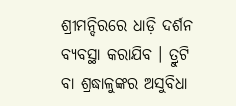ଶ୍ରୀମନ୍ଦିରରେ ଧାଡ଼ି ଦର୍ଶନ ବ୍ୟବସ୍ଥା କରାଯିବ । ତ୍ରୁଟି ବା ଶ୍ରଦ୍ଧାଳୁଙ୍କର ଅସୁବିଧା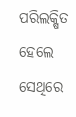ପରିଲକ୍ଷିତ ହେଲେ ସେଥିରେ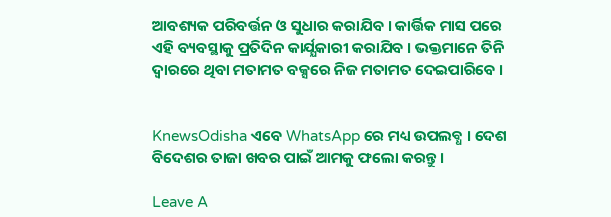ଆବଶ୍ୟକ ପରିବର୍ତ୍ତନ ଓ ସୁଧାର କରାଯିବ । କାର୍ତ୍ତିକ ମାସ ପରେ ଏହି ବ୍ୟବସ୍ଥାକୁ ପ୍ରତିଦିନ କାର୍ଯ୍ଯକାରୀ କରାଯିବ । ଭକ୍ତମାନେ ତିନି ଦ୍ୱାରରେ ଥିବା ମତାମତ ବକ୍ସରେ ନିଜ ମତାମତ ଦେଇପାରିବେ ।


KnewsOdisha ଏବେ WhatsApp ରେ ମଧ୍ୟ ଉପଲବ୍ଧ । ଦେଶ ବିଦେଶର ତାଜା ଖବର ପାଇଁ ଆମକୁ ଫଲୋ କରନ୍ତୁ ।

Leave A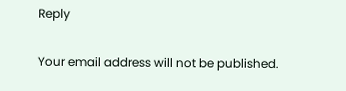Reply

Your email address will not be published.